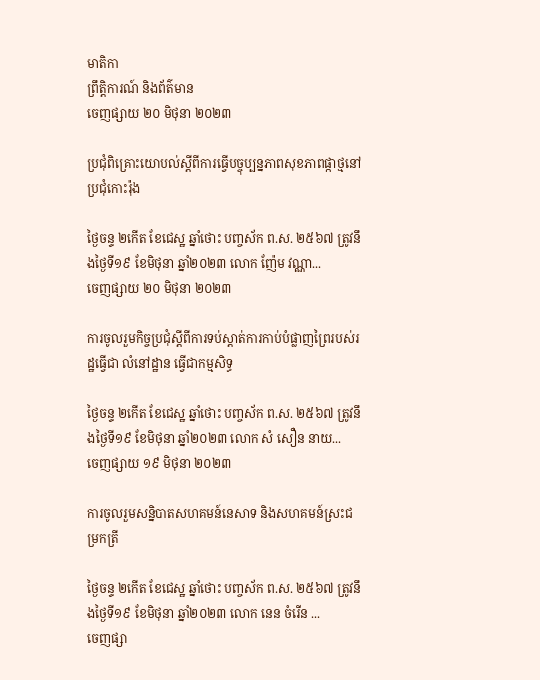មាតិកា
ព្រឹត្តិការណ៍ និងព័ត៌មាន
ចេញផ្សាយ ២០ មិថុនា ២០២៣

ប្រជុំពិគ្រោះយោបល់ស្តីពីការធ្វើបច្ចុប្បន្នភាពសុខភាពផ្កាថ្មនៅប្រជុំកោះរ៉ុង

ថ្ងៃចន្ទ ២កើត ខែជេស្ឋ ឆ្នាំថោះ បញ្ចស័ក ព.ស. ២៥៦៧ ត្រូវនឹងថ្ងៃទី១៩ ខែមិថុនា ឆ្នាំ២០២៣ លោក ញ៉ែម វណ្ណា...
ចេញផ្សាយ ២០ មិថុនា ២០២៣

ការចូលរួមកិច្ចប្រជុំស្តីពីការទប់ស្តាត់ការកាប់បំផ្លាញព្រៃរបស់រដ្ឋធ្វើជា លំនៅដ្ឋាន ធ្វើជាកម្មសិទ្ធ

ថ្ងៃចន្ទ ២កើត ខែជេស្ឋ ឆ្នាំថោះ បញ្ចស័ក ព.ស. ២៥៦៧ ត្រូវនឹងថ្ងៃទី១៩ ខែមិថុនា ឆ្នាំ២០២៣ លោក សំ សឿន នាយ...
ចេញផ្សាយ ១៩ មិថុនា ២០២៣

ការចូលរួមសន្និបាតសហគមន៍នេសាទ និងសហគមន៍ស្រះជម្រកត្រី

ថ្ងៃចន្ទ ២កើត ខែជេស្ឋ ឆ្នាំថោះ បញ្ចស័ក ព.ស. ២៥៦៧ ត្រូវនឹងថ្ងៃទី១៩ ខែមិថុនា ឆ្នាំ២០២៣ លោក នេន ចំរើន ...
ចេញផ្សា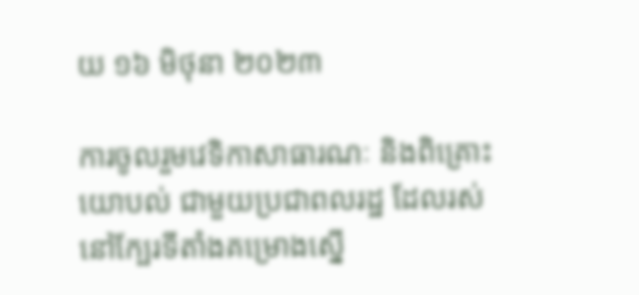យ ១៦ មិថុនា ២០២៣

ការចូលរួមវេទិកាសាធារណៈ និងពិគ្រោះយោបល់ ជាមួយប្រជាពលរដ្ឋ ដែលរស់នៅក្បែរទីតាំងគម្រោងស្នើ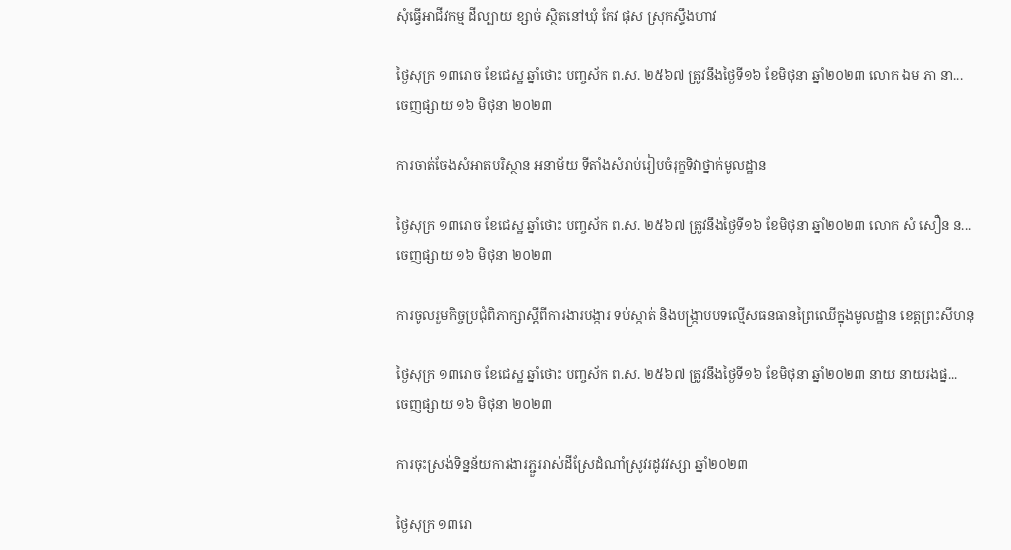សុំធ្វើអាជីវកម្ម ដីល្បាយ ខ្សាច់ ស្ថិតនៅឃុំ កែវ ផុស ស្រុកស្ទឹងហាវ

ថ្ងៃសុក្រ ១៣រោច ខែជេស្ឋ ឆ្នាំថោះ បញ្ចស័ក ព.ស. ២៥៦៧ ត្រូវនឹងថ្ងៃទី១៦ ខែមិថុនា ឆ្នាំ២០២៣ លោក ឯម ភា នា...
ចេញផ្សាយ ១៦ មិថុនា ២០២៣

ការចាត់ចែងសំអាតបរិស្ថាន អនាម័យ ទីតាំងសំរាប់រៀបចំរុក្ខទិវាថ្នាក់មូលដ្ឋាន

ថ្ងៃសុក្រ ១៣រោច ខែជេស្ឋ ឆ្នាំថោះ បញ្ចស័ក ព.ស. ២៥៦៧ ត្រូវនឹងថ្ងៃទី១៦ ខែមិថុនា ឆ្នាំ២០២៣ លោក សំ សឿន ន...
ចេញផ្សាយ ១៦ មិថុនា ២០២៣

ការចូលរួមកិច្ចប្រជុំពិភាក្សាស្តីពីការងារបង្ការ ទប់ស្កាត់ និងបង្ក្រាបបទល្មើសធនធានព្រៃឈើក្នុងមូលដ្ឋាន ខេត្តព្រះសីហនុ

ថ្ងៃសុក្រ ១៣រោច ខែជេស្ឋ ឆ្នាំថោះ បញ្ចស័ក ព.ស. ២៥៦៧ ត្រូវនឹងថ្ងៃទី១៦ ខែមិថុនា ឆ្នាំ២០២៣ នាយ នាយរងផ្ន...
ចេញផ្សាយ ១៦ មិថុនា ២០២៣

ការចុះស្រង់ទិន្នន័យការងារភ្ជួររាស់ដីស្រែដំណាំស្រូវរដូវវស្សា ឆ្នាំ២០២៣

ថ្ងៃសុក្រ ១៣រោ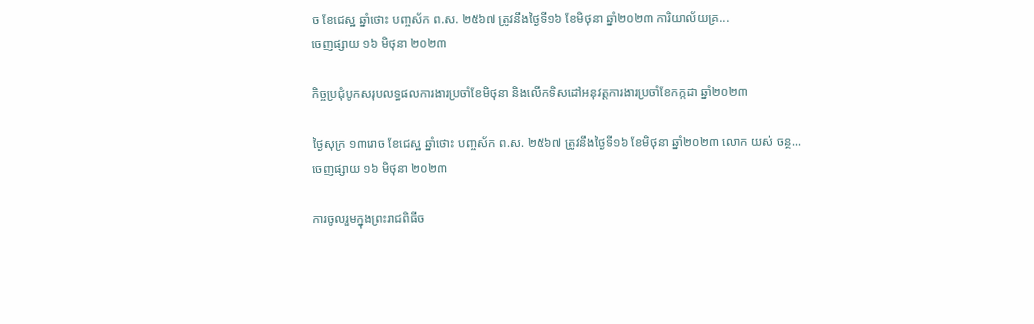ច ខែជេស្ឋ ឆ្នាំថោះ បញ្ចស័ក ព.ស. ២៥៦៧ ត្រូវនឹងថ្ងៃទី១៦ ខែមិថុនា ឆ្នាំ២០២៣ ការិយាល័យគ្រ...
ចេញផ្សាយ ១៦ មិថុនា ២០២៣

កិច្ចប្រជុំបូកសរុបលទ្ធផលការងារប្រចាំខែមិថុនា និងលើកទិសដៅអនុវត្តការងារប្រចាំខែកក្កដា ឆ្នាំ២០២៣

ថ្ងៃសុក្រ ១៣រោច ខែជេស្ឋ ឆ្នាំថោះ បញ្ចស័ក ព.ស. ២៥៦៧ ត្រូវនឹងថ្ងៃទី១៦ ខែមិថុនា ឆ្នាំ២០២៣ លោក យស់ ចន្ថ...
ចេញផ្សាយ ១៦ មិថុនា ២០២៣

ការចូលរួមក្នុងព្រះរាជពិធីច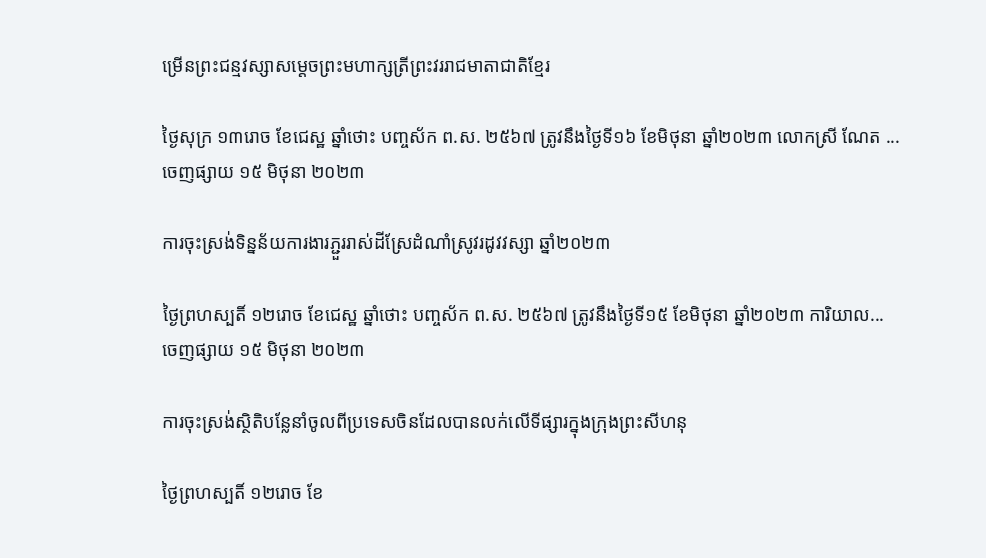ម្រើនព្រះជន្មវស្សាសម្តេចព្រះមហាក្សត្រីព្រះវររាជមាតាជាតិខ្មែរ

ថ្ងៃសុក្រ ១៣រោច ខែជេស្ឋ ឆ្នាំថោះ បញ្ចស័ក ព.ស. ២៥៦៧ ត្រូវនឹងថ្ងៃទី១៦ ខែមិថុនា ឆ្នាំ២០២៣ លោកស្រី ណែត ...
ចេញផ្សាយ ១៥ មិថុនា ២០២៣

ការចុះស្រង់ទិន្នន័យការងារភ្ជួររាស់ដីស្រែដំណាំស្រូវរដូវវស្សា ឆ្នាំ២០២៣

ថ្ងៃព្រហស្បតិ៍ ១២រោច ខែជេស្ឋ ឆ្នាំថោះ បញ្ចស័ក ព.ស. ២៥៦៧ ត្រូវនឹងថ្ងៃទី១៥ ខែមិថុនា ឆ្នាំ២០២៣ ការិយាល...
ចេញផ្សាយ ១៥ មិថុនា ២០២៣

ការចុះស្រង់ស្ថិតិបន្លែនាំចូលពីប្រទេសចិនដែលបានលក់លើទីផ្សារក្នុងក្រុងព្រះសីហនុ

ថ្ងៃព្រហស្បតិ៍ ១២រោច ខែ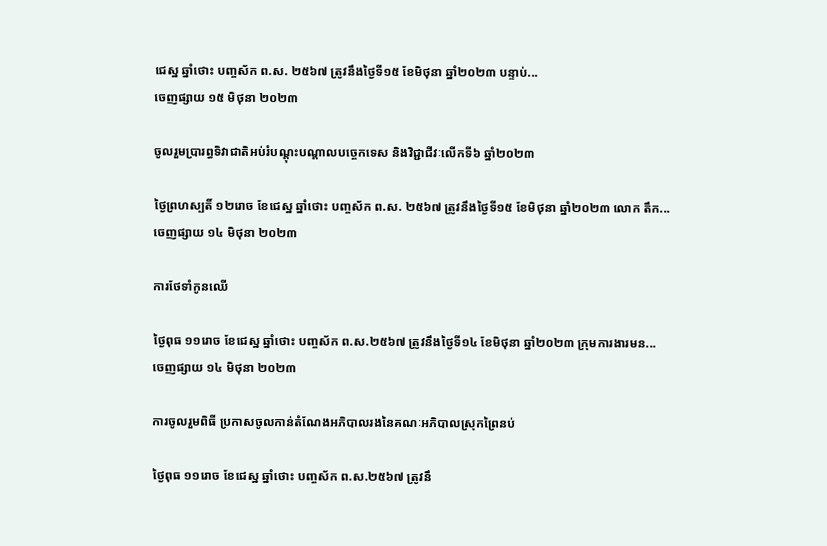ជេស្ឋ ឆ្នាំថោះ បញ្ចស័ក ព.ស. ២៥៦៧ ត្រូវនឹងថ្ងៃទី១៥ ខែមិថុនា ឆ្នាំ២០២៣ បន្ទាប់...
ចេញផ្សាយ ១៥ មិថុនា ២០២៣

ចូលរួមប្រារព្ធទិវាជាតិអប់រំបណ្តុះបណ្តាលបច្ចេកទេស និងវិជ្ជាជីវៈលើកទី៦ ឆ្នាំ២០២៣

ថ្ងៃព្រហស្បតិ៍ ១២រោច ខែជេស្ឋ ឆ្នាំថោះ បញ្ចស័ក ព.ស. ២៥៦៧ ត្រូវនឹងថ្ងៃទី១៥ ខែមិថុនា ឆ្នាំ២០២៣ លោក តឹក...
ចេញផ្សាយ ១៤ មិថុនា ២០២៣

ការថែទាំកូនឈើ

ថ្ងៃពុធ ១១រោច ខែជេស្ឋ ឆ្នាំថោះ បញ្ចស័ក ព.ស.២៥៦៧ ត្រូវនឹងថ្ងៃទី១៤ ខែមិថុនា ឆ្នាំ២០២៣ ក្រុមការងារមន...
ចេញផ្សាយ ១៤ មិថុនា ២០២៣

ការចូលរួមពិធី ប្រកាសចូលកាន់តំណែងអភិបាលរងនៃគណៈអភិបាលស្រុកព្រៃនប់

ថ្ងៃពុធ ១១រោច ខែជេស្ឋ ឆ្នាំថោះ បញ្ចស័ក ព.ស.២៥៦៧ ត្រូវនឹ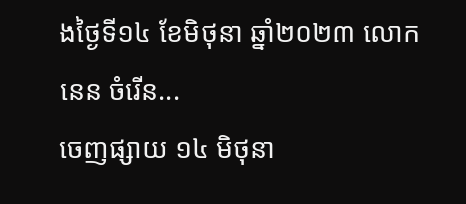ងថ្ងៃទី១៤ ខែមិថុនា ឆ្នាំ២០២៣ លោក នេន ចំរើន...
ចេញផ្សាយ ១៤ មិថុនា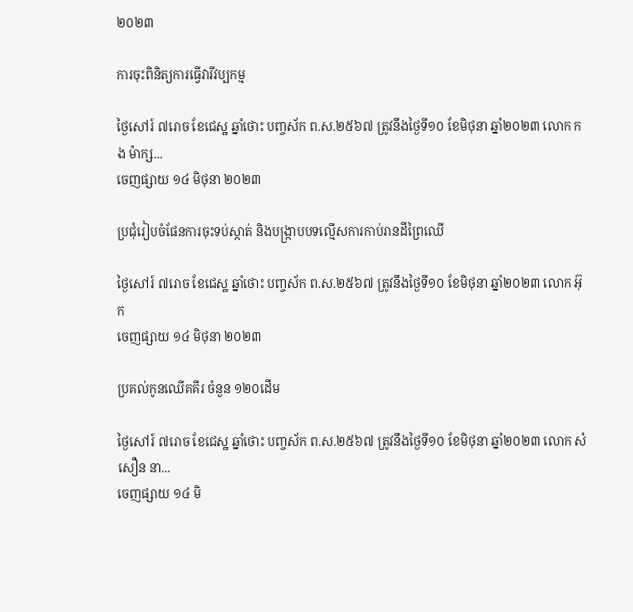២០២៣

ការចុះពិនិត្យការធ្វើវារីវប្បកម្ម

ថ្ងៃសៅរ៍ ៧រោច ខែជេស្ឋ ឆ្នាំថោះ បញ្ចស័ក ព.ស.២៥៦៧ ត្រូវនឹងថ្ងៃទី១០ ខែមិថុនា ឆ្នាំ២០២៣ លោក កង ម៉ាក្ស...
ចេញផ្សាយ ១៤ មិថុនា ២០២៣

ប្រជុំរៀបចំផែនការចុះទប់ស្កាត់ និងបង្ក្រាបបទល្មើសការកាប់រានដីព្រៃឈើ

ថ្ងៃសៅរ៍ ៧រោច ខែជេស្ឋ ឆ្នាំថោះ បញ្ចស័ក ព.ស.២៥៦៧ ត្រូវនឹងថ្ងៃទី១០ ខែមិថុនា ឆ្នាំ២០២៣ លោក អ៊ុក
ចេញផ្សាយ ១៤ មិថុនា ២០២៣

ប្រគល់កូនឈើគគីរ ចំនួន ១២០ដើម

ថ្ងៃសៅរ៍ ៧រោច ខែជេស្ឋ ឆ្នាំថោះ បញ្ចស័ក ព.ស.២៥៦៧ ត្រូវនឹងថ្ងៃទី១០ ខែមិថុនា ឆ្នាំ២០២៣ លោក សំ សឿន នា...
ចេញផ្សាយ ១៤ មិ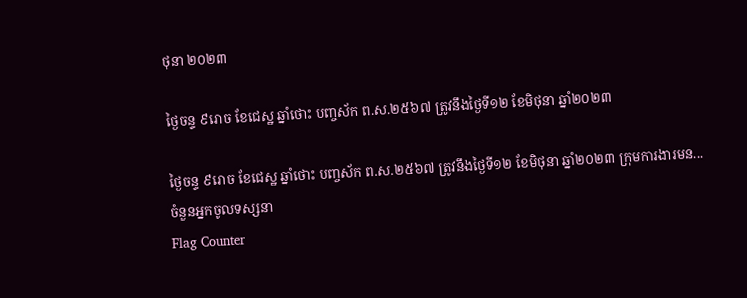ថុនា ២០២៣

ថ្ងៃចន្ទ ៩រោច ខែជេស្ឋ ឆ្នាំថោះ បញ្ចស័ក ព.ស.២៥៦៧ ត្រូវនឹងថ្ងៃទី១២ ខែមិថុនា ឆ្នាំ២០២៣

ថ្ងៃចន្ទ ៩រោច ខែជេស្ឋ ឆ្នាំថោះ បញ្ចស័ក ព.ស.២៥៦៧ ត្រូវនឹងថ្ងៃទី១២ ខែមិថុនា ឆ្នាំ២០២៣ ក្រុមការងារមន...
ចំនួនអ្នកចូលទស្សនា
Flag Counter